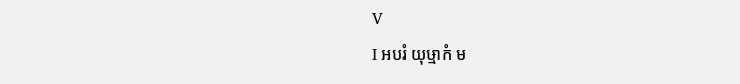Ⅴ
Ⅰ អបរំ យុឞ្មាកំ ម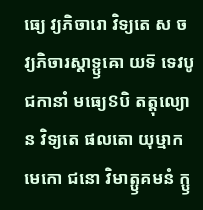ធ្យេ វ្យភិចារោ វិទ្យតេ ស ច វ្យភិចារស្តាទ្ឫឝោ យទ៑ ទេវបូជកានាំ មធ្យេៜបិ តត្តុល្យោ ន វិទ្យតេ ផលតោ យុឞ្មាកមេកោ ជនោ វិមាត្ឫគមនំ ក្ឫ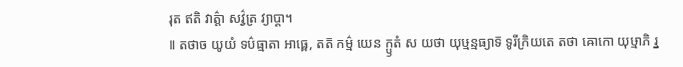រុត ឥតិ វាត៌្តា សវ៌្វត្រ វ្យាប្តា។
Ⅱ តថាច យូយំ ទប៌ធ្មាតា អាធ្ពេ, តត៑ កម៌្ម យេន ក្ឫតំ ស យថា យុឞ្មន្មធ្យាទ៑ ទូរីក្រិយតេ តថា ឝោកោ យុឞ្មាភិ រ្ន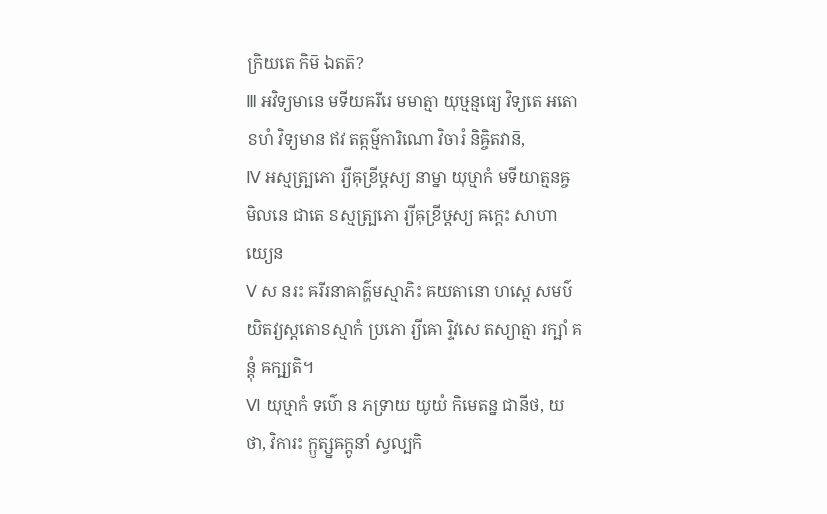ក្រិយតេ កិម៑ ឯតត៑?
Ⅲ អវិទ្យមានេ មទីយឝរីរេ មមាត្មា យុឞ្មន្មធ្យេ វិទ្យតេ អតោៜហំ វិទ្យមាន ឥវ តត្កម៌្មការិណោ វិចារំ និឝ្ចិតវាន៑,
Ⅳ អស្មត្ប្រភោ រ្យីឝុខ្រីឞ្ដស្យ នាម្នា យុឞ្មាកំ មទីយាត្មនឝ្ច មិលនេ ជាតេ ៜស្មត្ប្រភោ រ្យីឝុខ្រីឞ្ដស្យ ឝក្តេះ សាហាយ្យេន
Ⅴ ស នរះ ឝរីរនាឝាត៌្ហមស្មាភិះ ឝយតានោ ហស្តេ សមប៌យិតវ្យស្តតោៜស្មាកំ ប្រភោ រ្យីឝោ រ្ទិវសេ តស្យាត្មា រក្ឞាំ គន្តុំ ឝក្ឞ្យតិ។
Ⅵ យុឞ្មាកំ ទប៌ោ ន ភទ្រាយ យូយំ កិមេតន្ន ជានីថ, យថា, វិការះ ក្ឫត្ស្នឝក្តូនាំ ស្វល្បកិ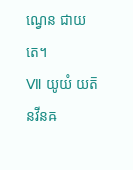ណ្វេន ជាយតេ។
Ⅶ យូយំ យត៑ នវីនឝ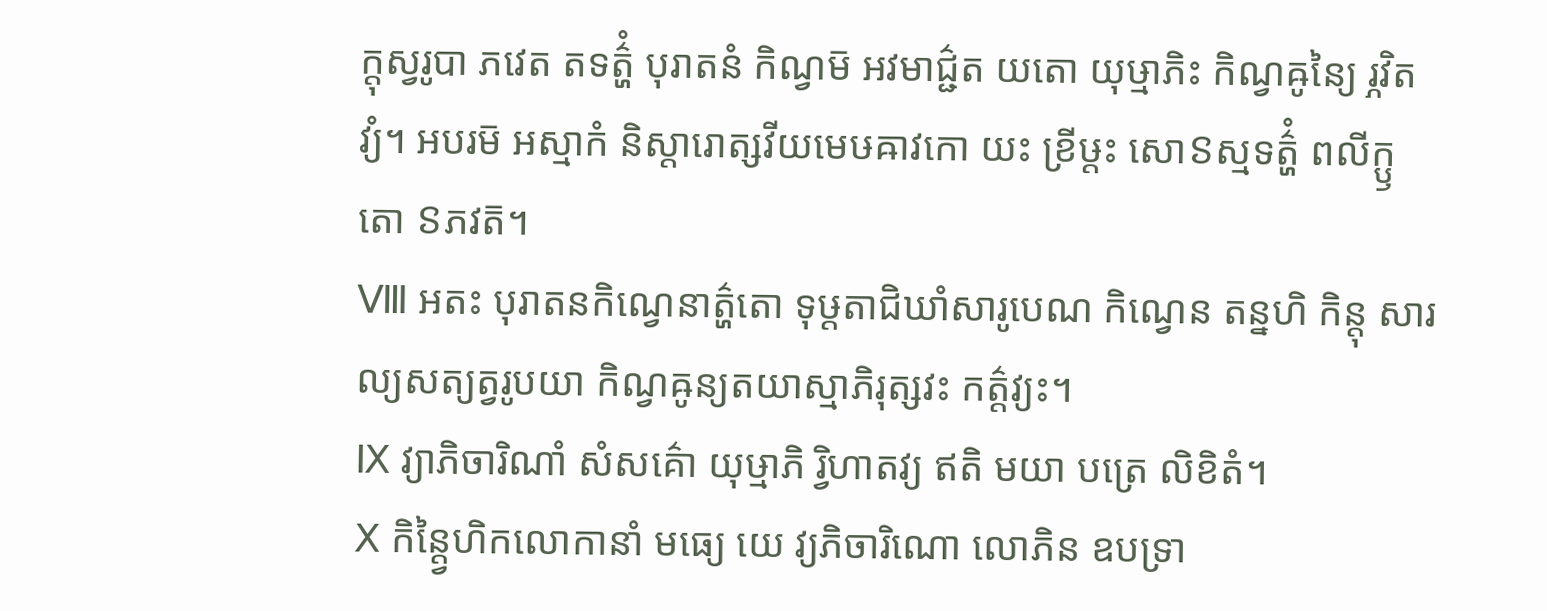ក្តុស្វរូបា ភវេត តទត៌្ហំ បុរាតនំ កិណ្វម៑ អវមាជ៌្ជត យតោ យុឞ្មាភិះ កិណ្វឝូន្យៃ រ្ភវិតវ្យំ។ អបរម៑ អស្មាកំ និស្តារោត្សវីយមេឞឝាវកោ យះ ខ្រីឞ្ដះ សោៜស្មទត៌្ហំ ពលីក្ឫតោ ៜភវត៑។
Ⅷ អតះ បុរាតនកិណ្វេនាត៌្ហតោ ទុឞ្ដតាជិឃាំសារូបេណ កិណ្វេន តន្នហិ កិន្តុ សារល្យសត្យត្វរូបយា កិណ្វឝូន្យតយាស្មាភិរុត្សវះ កត៌្តវ្យះ។
Ⅸ វ្យាភិចារិណាំ សំសគ៌ោ យុឞ្មាភិ រ្វិហាតវ្យ ឥតិ មយា បត្រេ លិខិតំ។
Ⅹ កិន្ត្វៃហិកលោកានាំ មធ្យេ យេ វ្យភិចារិណោ លោភិន ឧបទ្រា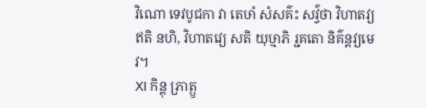វិណោ ទេវបូជកា វា តេឞាំ សំសគ៌ះ សវ៌្វថា វិហាតវ្យ ឥតិ នហិ, វិហាតវ្យេ សតិ យុឞ្មាភិ រ្ជគតោ និគ៌ន្តវ្យមេវ។
Ⅺ កិន្តុ ភ្រាត្ឫ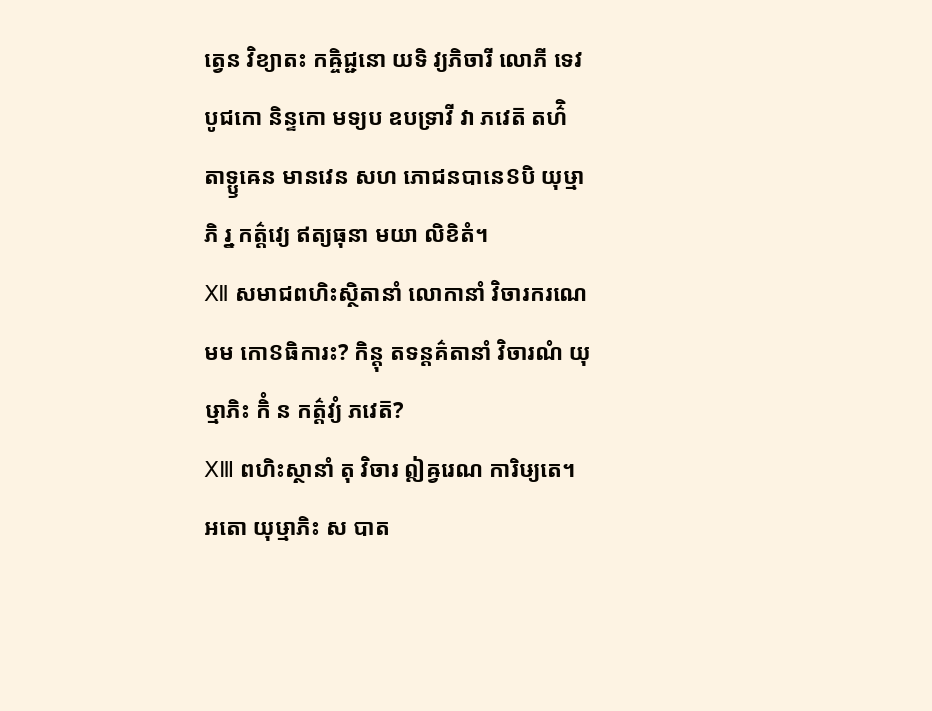ត្វេន វិខ្យាតះ កឝ្ចិជ្ជនោ យទិ វ្យភិចារី លោភី ទេវបូជកោ និន្ទកោ មទ្យប ឧបទ្រាវី វា ភវេត៑ តហ៌ិ តាទ្ឫឝេន មានវេន សហ ភោជនបានេៜបិ យុឞ្មាភិ រ្ន កត៌្តវ្យេ ឥត្យធុនា មយា លិខិតំ។
Ⅻ សមាជពហិះស្ថិតានាំ លោកានាំ វិចារករណេ មម កោៜធិការះ? កិន្តុ តទន្តគ៌តានាំ វិចារណំ យុឞ្មាភិះ កិំ ន កត៌្តវ្យំ ភវេត៑?
ⅩⅢ ពហិះស្ថានាំ តុ វិចារ ឦឝ្វរេណ ការិឞ្យតេ។ អតោ យុឞ្មាភិះ ស បាត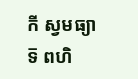កី ស្វមធ្យាទ៑ ពហិ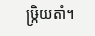ឞ្ក្រិយតាំ។